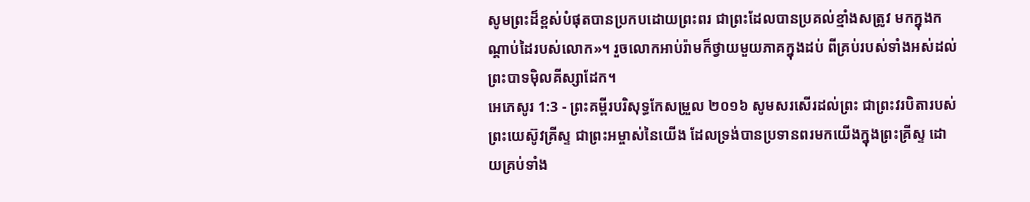សូមព្រះដ៏ខ្ពស់បំផុតបានប្រកបដោយព្រះពរ ជាព្រះដែលបានប្រគល់ខ្មាំងសត្រូវ មកក្នុងកណ្ដាប់ដៃរបស់លោក»។ រួចលោកអាប់រ៉ាមក៏ថ្វាយមួយភាគក្នុងដប់ ពីគ្រប់របស់ទាំងអស់ដល់ព្រះបាទម៉ិលគីស្សាដែក។
អេភេសូរ 1:3 - ព្រះគម្ពីរបរិសុទ្ធកែសម្រួល ២០១៦ សូមសរសើរដល់ព្រះ ជាព្រះវរបិតារបស់ព្រះយេស៊ូវគ្រីស្ទ ជាព្រះអម្ចាស់នៃយើង ដែលទ្រង់បានប្រទានពរមកយើងក្នុងព្រះគ្រីស្ទ ដោយគ្រប់ទាំង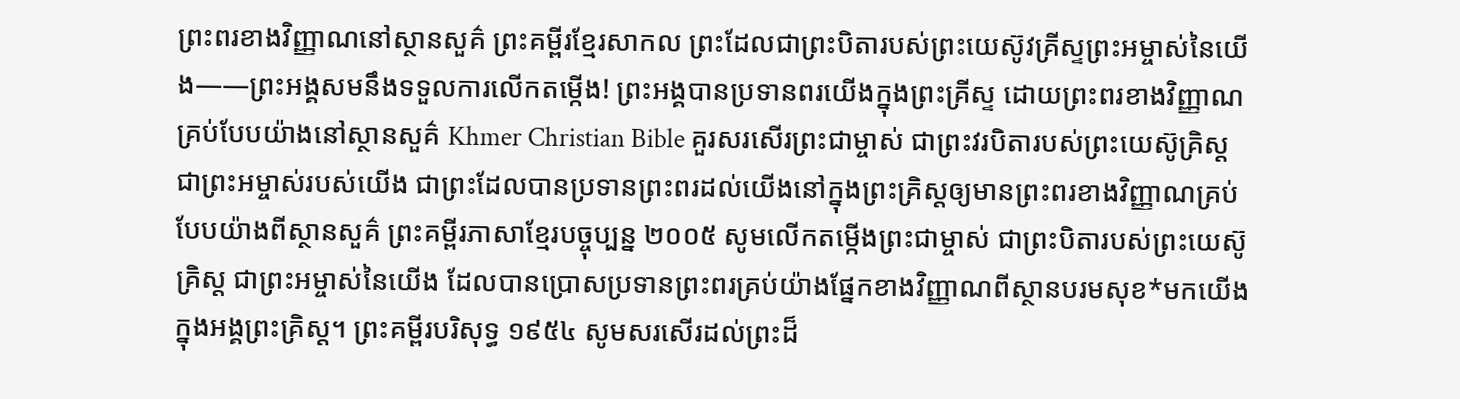ព្រះពរខាងវិញ្ញាណនៅស្ថានសួគ៌ ព្រះគម្ពីរខ្មែរសាកល ព្រះដែលជាព្រះបិតារបស់ព្រះយេស៊ូវគ្រីស្ទព្រះអម្ចាស់នៃយើង——ព្រះអង្គសមនឹងទទួលការលើកតម្កើង! ព្រះអង្គបានប្រទានពរយើងក្នុងព្រះគ្រីស្ទ ដោយព្រះពរខាងវិញ្ញាណគ្រប់បែបយ៉ាងនៅស្ថានសួគ៌ Khmer Christian Bible គួរសរសើរព្រះជាម្ចាស់ ជាព្រះវរបិតារបស់ព្រះយេស៊ូគ្រិស្ដ ជាព្រះអម្ចាស់របស់យើង ជាព្រះដែលបានប្រទានព្រះពរដល់យើងនៅក្នុងព្រះគ្រិស្ដឲ្យមានព្រះពរខាងវិញ្ញាណគ្រប់បែបយ៉ាងពីស្ថានសួគ៌ ព្រះគម្ពីរភាសាខ្មែរបច្ចុប្បន្ន ២០០៥ សូមលើកតម្កើងព្រះជាម្ចាស់ ជាព្រះបិតារបស់ព្រះយេស៊ូគ្រិស្ត ជាព្រះអម្ចាស់នៃយើង ដែលបានប្រោសប្រទានព្រះពរគ្រប់យ៉ាងផ្នែកខាងវិញ្ញាណពីស្ថានបរមសុខ*មកយើង ក្នុងអង្គព្រះគ្រិស្ត។ ព្រះគម្ពីរបរិសុទ្ធ ១៩៥៤ សូមសរសើរដល់ព្រះដ៏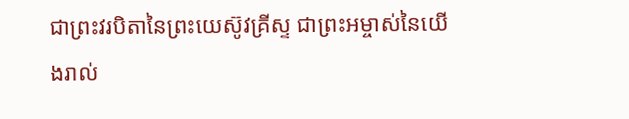ជាព្រះវរបិតានៃព្រះយេស៊ូវគ្រីស្ទ ជាព្រះអម្ចាស់នៃយើងរាល់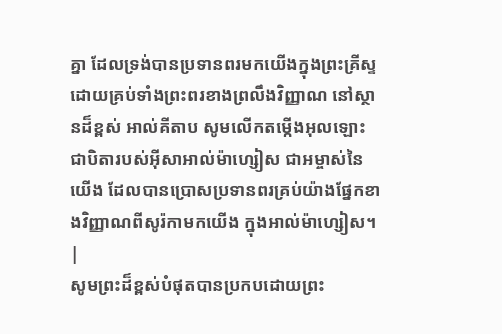គ្នា ដែលទ្រង់បានប្រទានពរមកយើងក្នុងព្រះគ្រីស្ទ ដោយគ្រប់ទាំងព្រះពរខាងព្រលឹងវិញ្ញាណ នៅស្ថានដ៏ខ្ពស់ អាល់គីតាប សូមលើកតម្កើងអុលឡោះ ជាបិតារបស់អ៊ីសាអាល់ម៉ាហ្សៀស ជាអម្ចាស់នៃយើង ដែលបានប្រោសប្រទានពរគ្រប់យ៉ាងផ្នែកខាងវិញ្ញាណពីសូរ៉កាមកយើង ក្នុងអាល់ម៉ាហ្សៀស។ |
សូមព្រះដ៏ខ្ពស់បំផុតបានប្រកបដោយព្រះ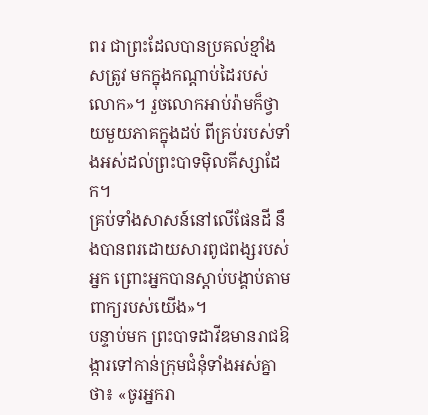ពរ ជាព្រះដែលបានប្រគល់ខ្មាំងសត្រូវ មកក្នុងកណ្ដាប់ដៃរបស់លោក»។ រួចលោកអាប់រ៉ាមក៏ថ្វាយមួយភាគក្នុងដប់ ពីគ្រប់របស់ទាំងអស់ដល់ព្រះបាទម៉ិលគីស្សាដែក។
គ្រប់ទាំងសាសន៍នៅលើផែនដី នឹងបានពរដោយសារពូជពង្សរបស់អ្នក ព្រោះអ្នកបានស្តាប់បង្គាប់តាមពាក្យរបស់យើង»។
បន្ទាប់មក ព្រះបាទដាវីឌមានរាជឱង្ការទៅកាន់ក្រុមជំនុំទាំងអស់គ្នាថា៖ «ចូរអ្នករា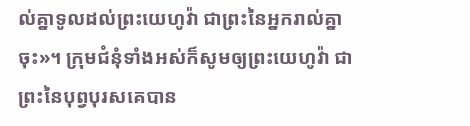ល់គ្នាទូលដល់ព្រះយេហូវ៉ា ជាព្រះនៃអ្នករាល់គ្នាចុះ»។ ក្រុមជំនុំទាំងអស់ក៏សូមឲ្យព្រះយេហូវ៉ា ជាព្រះនៃបុព្វបុរសគេបាន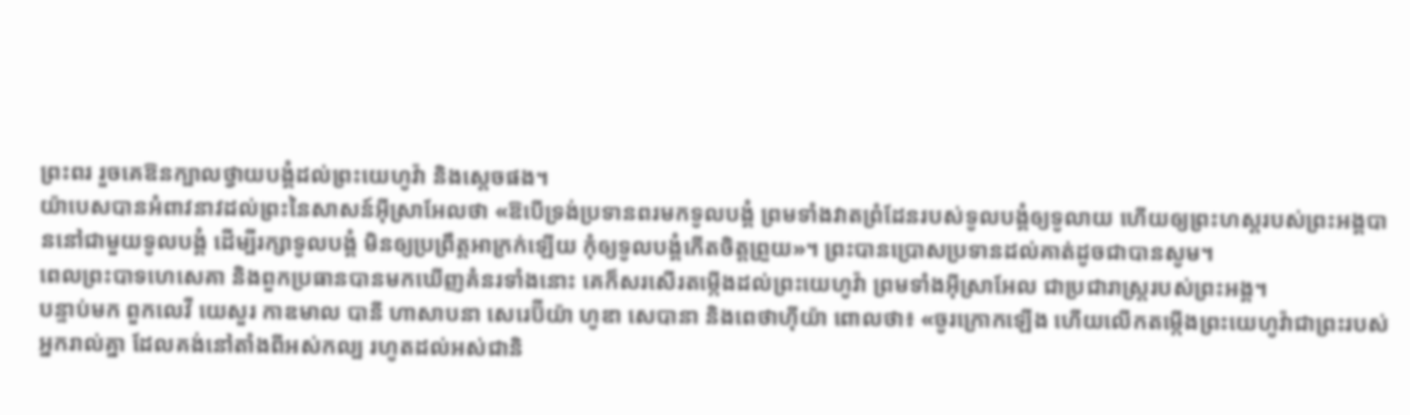ព្រះពរ រួចគេឱនក្បាលថ្វាយបង្គំដល់ព្រះយេហូវ៉ា និងស្តេចផង។
យ៉ាបេសបានអំពាវនាវដល់ព្រះនៃសាសន៍អ៊ីស្រាអែលថា «ឱបើទ្រង់ប្រទានពរមកទូលបង្គំ ព្រមទាំងវាតព្រំដែនរបស់ទូលបង្គំឲ្យទូលាយ ហើយឲ្យព្រះហស្តរបស់ព្រះអង្គបាននៅជាមួយទូលបង្គំ ដើម្បីរក្សាទូលបង្គំ មិនឲ្យប្រព្រឹត្តអាក្រក់ឡើយ កុំឲ្យទូលបង្គំកើតចិត្តព្រួយ»។ ព្រះបានប្រោសប្រទានដល់គាត់ដូចជាបានសូម។
ពេលព្រះបាទហេសេគា និងពួកប្រធានបានមកឃើញគំនរទាំងនោះ គេក៏សរសើរតម្កើងដល់ព្រះយេហូវ៉ា ព្រមទាំងអ៊ីស្រាអែល ជាប្រជារាស្ត្ររបស់ព្រះអង្គ។
បន្ទាប់មក ពួកលេវី យេសួរ កាឌមាល បានី ហាសាបនា សេរេប៊ីយ៉ា ហូឌា សេបានា និងពេថាហ៊ីយ៉ា ពោលថា៖ «ចូរក្រោកឡើង ហើយលើកតម្កើងព្រះយេហូវ៉ាជាព្រះរបស់អ្នករាល់គ្នា ដែលគង់នៅតាំងពីអស់កល្ប រហូតដល់អស់ជានិ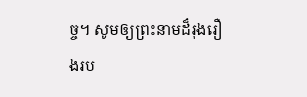ច្ច។ សូមឲ្យព្រះនាមដ៏រុងរឿងរប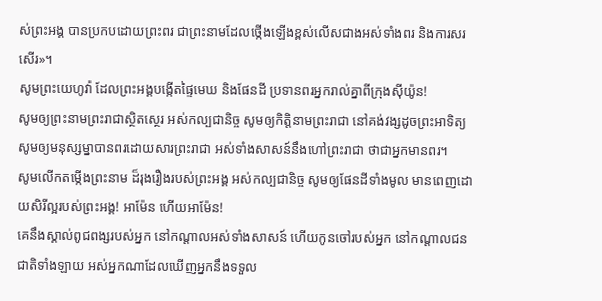ស់ព្រះអង្គ បានប្រកបដោយព្រះពរ ជាព្រះនាមដែលថ្កើងឡើងខ្ពស់លើសជាងអស់ទាំងពរ និងការសរសើរ»។
សូមព្រះយេហូវ៉ា ដែលព្រះអង្គបង្កើតផ្ទៃមេឃ និងផែនដី ប្រទានពរអ្នករាល់គ្នាពីក្រុងស៊ីយ៉ូន!
សូមឲ្យព្រះនាមព្រះរាជាស្ថិតស្ថេរ អស់កល្បជានិច្ច សូមឲ្យកិត្តិនាមព្រះរាជា នៅគង់វង្សដូចព្រះអាទិត្យ សូមឲ្យមនុស្សម្នាបានពរដោយសារព្រះរាជា អស់ទាំងសាសន៍នឹងហៅព្រះរាជា ថាជាអ្នកមានពរ។
សូមលើកតម្កើងព្រះនាម ដ៏រុងរឿងរបស់ព្រះអង្គ អស់កល្បជានិច្ច សូមឲ្យផែនដីទាំងមូល មានពេញដោយសិរីល្អរបស់ព្រះអង្គ! អាម៉ែន ហើយអាម៉ែន!
គេនឹងស្គាល់ពូជពង្សរបស់អ្នក នៅកណ្ដាលអស់ទាំងសាសន៍ ហើយកូនចៅរបស់អ្នក នៅកណ្ដាលជនជាតិទាំងឡាយ អស់អ្នកណាដែលឃើញអ្នកនឹងទទួល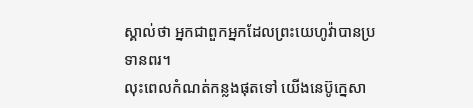ស្គាល់ថា អ្នកជាពួកអ្នកដែលព្រះយេហូវ៉ាបានប្រទានពរ។
លុះពេលកំណត់កន្លងផុតទៅ យើងនេប៊ូក្នេសា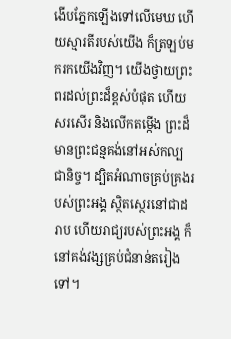ងើបភ្នែកឡើងទៅលើមេឃ ហើយស្មារតីរបស់យើង ក៏ត្រឡប់មករកយើងវិញ។ យើងថ្វាយព្រះពរដល់ព្រះដ៏ខ្ពស់បំផុត ហើយសរសើរ និងលើកតម្កើង ព្រះដ៏មានព្រះជន្មគង់នៅអស់កល្បជានិច្ច។ ដ្បិតអំណាចគ្រប់គ្រងរបស់ព្រះអង្គ ស្ថិតស្ថេរនៅជាដរាប ហើយរាជ្យរបស់ព្រះអង្គ ក៏នៅគង់វង្សគ្រប់ជំនាន់តរៀងទៅ។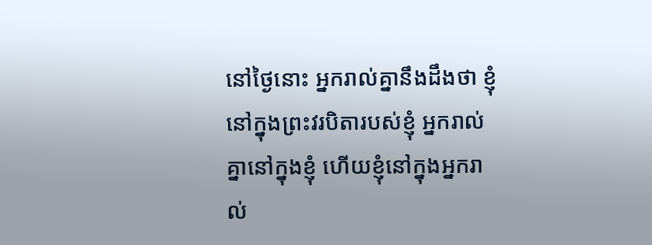នៅថ្ងៃនោះ អ្នករាល់គ្នានឹងដឹងថា ខ្ញុំនៅក្នុងព្រះវរបិតារបស់ខ្ញុំ អ្នករាល់គ្នានៅក្នុងខ្ញុំ ហើយខ្ញុំនៅក្នុងអ្នករាល់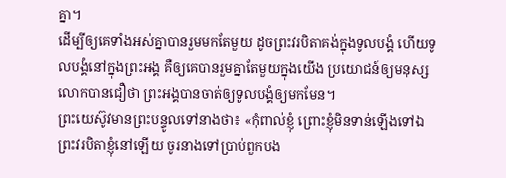គ្នា។
ដើម្បីឲ្យគេទាំងអស់គ្នាបានរួមមកតែមួយ ដូចព្រះវរបិតាគង់ក្នុងទូលបង្គំ ហើយទូលបង្គំនៅក្នុងព្រះអង្គ គឺឲ្យគេបានរួមគ្នាតែមួយក្នុងយើង ប្រយោជន៍ឲ្យមនុស្សលោកបានជឿថា ព្រះអង្គបានចាត់ឲ្យទូលបង្គំឲ្យមកមែន។
ព្រះយេស៊ូវមានព្រះបន្ទូលទៅនាងថា៖ «កុំពាល់ខ្ញុំ ព្រោះខ្ញុំមិនទាន់ឡើងទៅឯព្រះវរបិតាខ្ញុំនៅឡើយ ចូរនាងទៅប្រាប់ពួកបង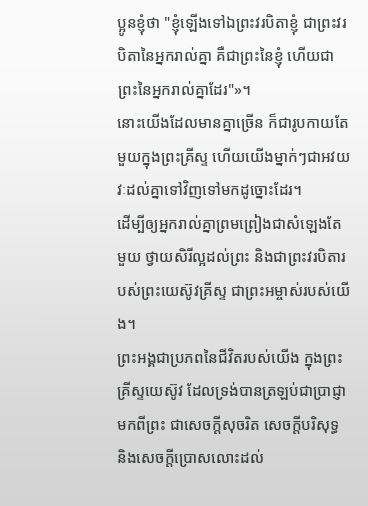ប្អូនខ្ញុំថា "ខ្ញុំឡើងទៅឯព្រះវរបិតាខ្ញុំ ជាព្រះវរបិតានៃអ្នករាល់គ្នា គឺជាព្រះនៃខ្ញុំ ហើយជាព្រះនៃអ្នករាល់គ្នាដែរ"»។
នោះយើងដែលមានគ្នាច្រើន ក៏ជារូបកាយតែមួយក្នុងព្រះគ្រីស្ទ ហើយយើងម្នាក់ៗជាអវយវៈដល់គ្នាទៅវិញទៅមកដូច្នោះដែរ។
ដើម្បីឲ្យអ្នករាល់គ្នាព្រមព្រៀងជាសំឡេងតែមួយ ថ្វាយសិរីល្អដល់ព្រះ និងជាព្រះវរបិតារបស់ព្រះយេស៊ូវគ្រីស្ទ ជាព្រះអម្ចាស់របស់យើង។
ព្រះអង្គជាប្រភពនៃជីវិតរបស់យើង ក្នុងព្រះគ្រីស្ទយេស៊ូវ ដែលទ្រង់បានត្រឡប់ជាប្រាជ្ញាមកពីព្រះ ជាសេចក្តីសុចរិត សេចក្តីបរិសុទ្ធ និងសេចក្តីប្រោសលោះដល់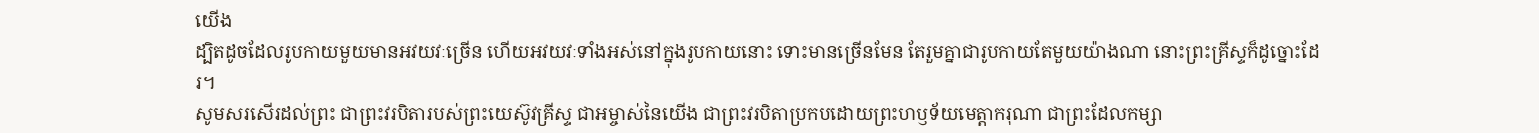យើង
ដ្បិតដូចដែលរូបកាយមួយមានអវយវៈច្រើន ហើយអវយវៈទាំងអស់នៅក្នុងរូបកាយនោះ ទោះមានច្រើនមែន តែរួមគ្នាជារូបកាយតែមួយយ៉ាងណា នោះព្រះគ្រីស្ទក៏ដូច្នោះដែរ។
សូមសរសើរដល់ព្រះ ជាព្រះវរបិតារបស់ព្រះយេស៊ូវគ្រីស្ទ ជាអម្ចាស់នៃយើង ជាព្រះវរបិតាប្រកបដោយព្រះហឫទ័យមេត្ដាករុណា ជាព្រះដែលកម្សា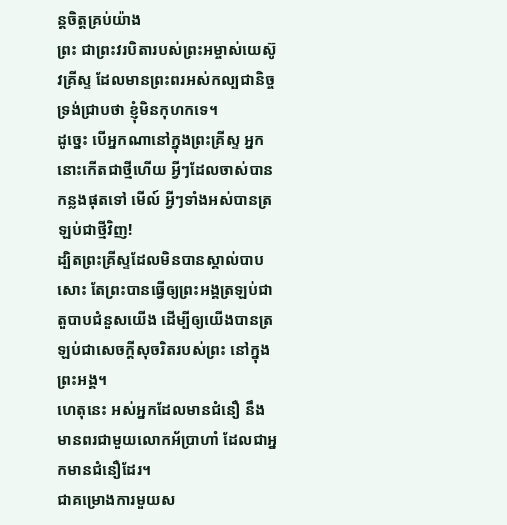ន្តចិត្តគ្រប់យ៉ាង
ព្រះ ជាព្រះវរបិតារបស់ព្រះអម្ចាស់យេស៊ូវគ្រីស្ទ ដែលមានព្រះពរអស់កល្បជានិច្ច ទ្រង់ជ្រាបថា ខ្ញុំមិនកុហកទេ។
ដូច្នេះ បើអ្នកណានៅក្នុងព្រះគ្រីស្ទ អ្នកនោះកើតជាថ្មីហើយ អ្វីៗដែលចាស់បានកន្លងផុតទៅ មើល៍ អ្វីៗទាំងអស់បានត្រឡប់ជាថ្មីវិញ!
ដ្បិតព្រះគ្រីស្ទដែលមិនបានស្គាល់បាបសោះ តែព្រះបានធ្វើឲ្យព្រះអង្គត្រឡប់ជាតួបាបជំនួសយើង ដើម្បីឲ្យយើងបានត្រឡប់ជាសេចក្តីសុចរិតរបស់ព្រះ នៅក្នុងព្រះអង្គ។
ហេតុនេះ អស់អ្នកដែលមានជំនឿ នឹងមានពរជាមួយលោកអ័ប្រាហាំ ដែលជាអ្នកមានជំនឿដែរ។
ជាគម្រោងការមួយស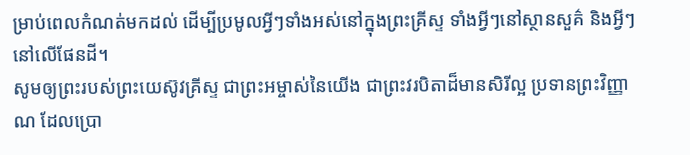ម្រាប់ពេលកំណត់មកដល់ ដើម្បីប្រមូលអ្វីៗទាំងអស់នៅក្នុងព្រះគ្រីស្ទ ទាំងអ្វីៗនៅស្ថានសួគ៌ និងអ្វីៗនៅលើផែនដី។
សូមឲ្យព្រះរបស់ព្រះយេស៊ូវគ្រីស្ទ ជាព្រះអម្ចាស់នៃយើង ជាព្រះវរបិតាដ៏មានសិរីល្អ ប្រទានព្រះវិញ្ញាណ ដែលប្រោ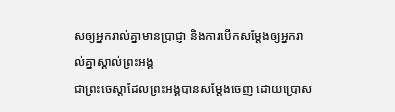សឲ្យអ្នករាល់គ្នាមានប្រាជ្ញា និងការបើកសម្ដែងឲ្យអ្នករាល់គ្នាស្គាល់ព្រះអង្គ
ជាព្រះចេស្តាដែលព្រះអង្គបានសម្ដែងចេញ ដោយប្រោស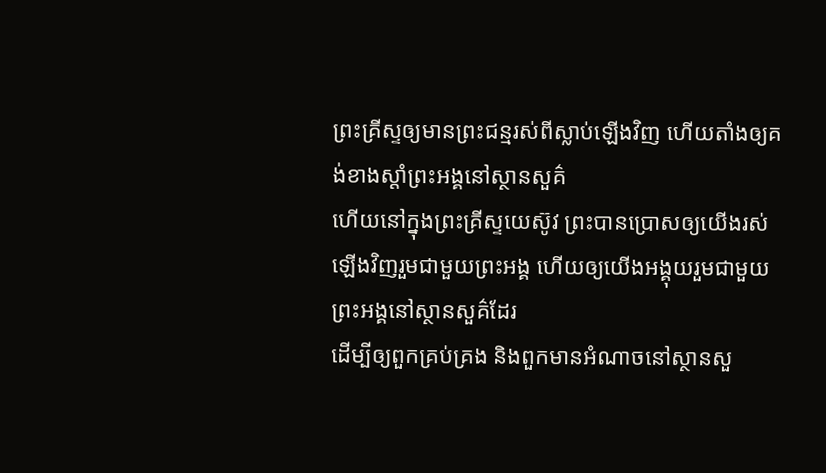ព្រះគ្រីស្ទឲ្យមានព្រះជន្មរស់ពីស្លាប់ឡើងវិញ ហើយតាំងឲ្យគង់ខាងស្តាំព្រះអង្គនៅស្ថានសួគ៌
ហើយនៅក្នុងព្រះគ្រីស្ទយេស៊ូវ ព្រះបានប្រោសឲ្យយើងរស់ឡើងវិញរួមជាមួយព្រះអង្គ ហើយឲ្យយើងអង្គុយរួមជាមួយព្រះអង្គនៅស្ថានសួគ៌ដែរ
ដើម្បីឲ្យពួកគ្រប់គ្រង និងពួកមានអំណាចនៅស្ថានសួ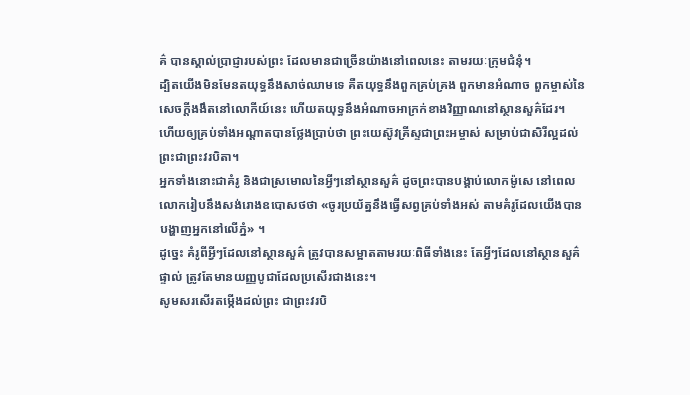គ៌ បានស្គាល់ប្រាជ្ញារបស់ព្រះ ដែលមានជាច្រើនយ៉ាងនៅពេលនេះ តាមរយៈក្រុមជំនុំ។
ដ្បិតយើងមិនមែនតយុទ្ធនឹងសាច់ឈាមទេ គឺតយុទ្ធនឹងពួកគ្រប់គ្រង ពួកមានអំណាច ពួកម្ចាស់នៃសេចក្តីងងឹតនៅលោកីយ៍នេះ ហើយតយុទ្ធនឹងអំណាចអាក្រក់ខាងវិញ្ញាណនៅស្ថានសួគ៌ដែរ។
ហើយឲ្យគ្រប់ទាំងអណ្ដាតបានថ្លែងប្រាប់ថា ព្រះយេស៊ូវគ្រីស្ទជាព្រះអម្ចាស់ សម្រាប់ជាសិរីល្អដល់ព្រះជាព្រះវរបិតា។
អ្នកទាំងនោះជាគំរូ និងជាស្រមោលនៃអ្វីៗនៅស្ថានសួគ៌ ដូចព្រះបានបង្គាប់លោកម៉ូសេ នៅពេលលោករៀបនឹងសង់រោងឧបោសថថា «ចូរប្រយ័ត្ននឹងធ្វើសព្វគ្រប់ទាំងអស់ តាមគំរូដែលយើងបានបង្ហាញអ្នកនៅលើភ្នំ» ។
ដូច្នេះ គំរូពីអ្វីៗដែលនៅស្ថានសួគ៌ ត្រូវបានសម្អាតតាមរយៈពិធីទាំងនេះ តែអ្វីៗដែលនៅស្ថានសួគ៌ផ្ទាល់ ត្រូវតែមានយញ្ញបូជាដែលប្រសើរជាងនេះ។
សូមសរសើរតម្កើងដល់ព្រះ ជាព្រះវរបិ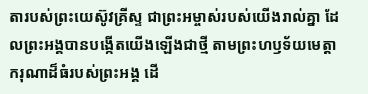តារបស់ព្រះយេស៊ូវគ្រីស្ទ ជាព្រះអម្ចាស់របស់យើងរាល់គ្នា ដែលព្រះអង្គបានបង្កើតយើងឡើងជាថ្មី តាមព្រះហឫទ័យមេត្តាករុណាដ៏ធំរបស់ព្រះអង្គ ដើ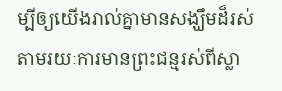ម្បីឲ្យយើងរាល់គ្នាមានសង្ឃឹមដ៏រស់ តាមរយៈការមានព្រះជន្មរស់ពីស្លា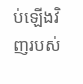ប់ឡើងវិញរបស់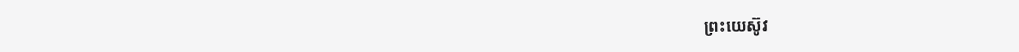ព្រះយេស៊ូវ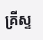គ្រីស្ទ